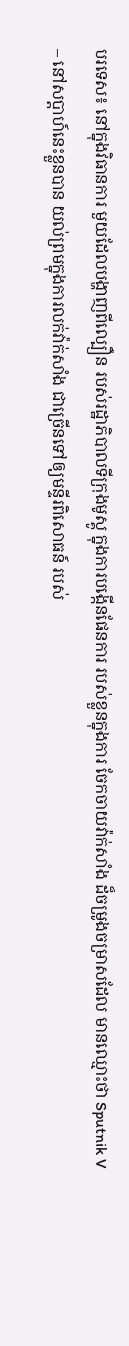បរទេស៖ នៅក្នុងវិធានការ មួយដែលបង្ហាញពីល្បឿន របស់រដ្ឋាភិបាលទីក្រុងមូស្គូ ក្នុងការបង្កើនផែនការ របស់ខ្លួនក្នុងការ ចែកចាយវ៉ាក់សាំង ដ៏ចម្រូងចម្រាសដែល មានឈ្មោះថា Sputnik V – នៅសប្តាហ៍នេះខ្លួនបាន យល់ព្រមក្នុងការលក់វ៉ាក់សាំង ជាច្រើនទៅឲ្យមន្ទីរពិសោធន៍ របស់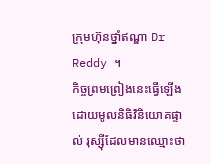ក្រុមហ៊ុនថ្នាំឥណ្ឌា Dr Reddy ។
កិច្ចព្រមព្រៀងនេះធ្វើឡើង ដោយមូលនិធិវិនិយោគផ្ទាល់ រុស្ស៊ីដែលមានឈ្មោះថា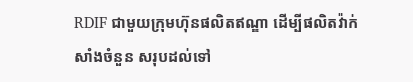RDIF ជាមួយក្រុមហ៊ុនផលិតឥណ្ឌា ដើម្បីផលិតវ៉ាក់សាំងចំនួន សរុបដល់ទៅ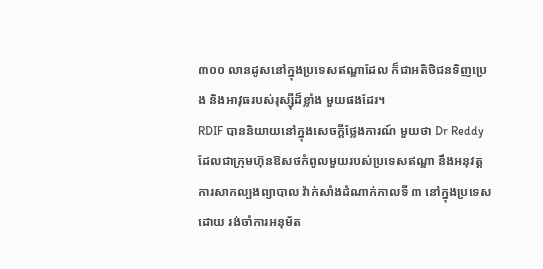៣០០ លានដូសនៅក្នុងប្រទេសឥណ្ឌាដែល ក៏ជាអតិថិជនទិញប្រេង និងអាវុធរបស់រុស្ស៊ីដ៏ខ្លាំង មួយផងដែរ។
RDIF បាននិយាយនៅក្នុងសេចក្តីថ្លែងការណ៍ មួយថា Dr Reddy ដែលជាក្រុមហ៊ុនឱសថកំពូលមួយរបស់ប្រទេសឥណ្ឌា នឹងអនុវត្តការសាកល្បងព្យាបាល វ៉ាក់សាំងដំណាក់កាលទី ៣ នៅក្នុងប្រទេសដោយ រង់ចាំការអនុម័ត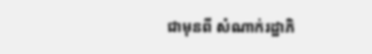ជាមុនពី សំណាក់រដ្ឋាភិ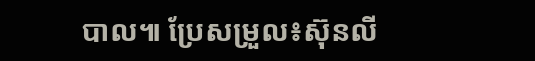បាល៕ ប្រែសម្រួល៖ស៊ុនលី